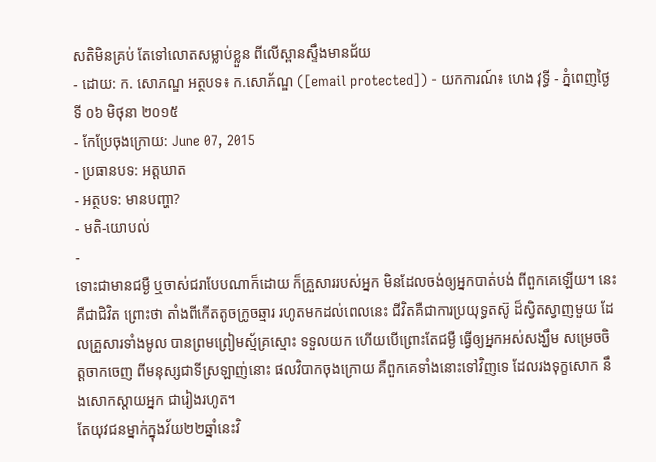សតិមិនគ្រប់ តែទៅលោតសម្លាប់ខ្លួន ពីលើស្ពានស្ទឹងមានជ័យ
- ដោយ: ក. សោភណ្ឌ អត្ថបទ៖ ក.សោភ័ណ្ឌ ([email protected]) - យកការណ៍៖ ហេង វុទ្ធី - ភ្នំពេញថ្ងៃទី ០៦ មិថុនា ២០១៥
- កែប្រែចុងក្រោយ: June 07, 2015
- ប្រធានបទ: អត្តឃាត
- អត្ថបទ: មានបញ្ហា?
- មតិ-យោបល់
-
ទោះជាមានជម្ងឺ ឬចាស់ជរាបែបណាក៏ដោយ ក៏គ្រួសាររបស់អ្នក មិនដែលចង់ឲ្យអ្នកបាត់បង់ ពីពួកគេឡើយ។ នេះ គឺជាជិវិត ព្រោះថា តាំងពីកើតតូចក្រូចឆ្មារ រហូតមកដល់ពេលនេះ ជីវិតគឺជាការប្រយុទ្ធតស៊ូ ដ៏ស្វិតស្វាញមួយ ដែលគ្រួសារទាំងមូល បានព្រមព្រៀមស្ម័គ្រស្មោះ ទទួលយក ហើយបើព្រោះតែជម្ងឺ ធ្វើឲ្យអ្នកអស់សង្ឃឹម សម្រេចចិត្តចាកចេញ ពីមនុស្សជាទីស្រឡាញ់នោះ ផលវិបាកចុងក្រោយ គឺពួកគេទាំងនោះទៅវិញទេ ដែលរងទុក្ខសោក នឹងសោកស្តាយអ្នក ជារៀងរហូត។
តែយុវជនម្នាក់ក្នុងវ័យ២២ឆ្នាំនេះវិ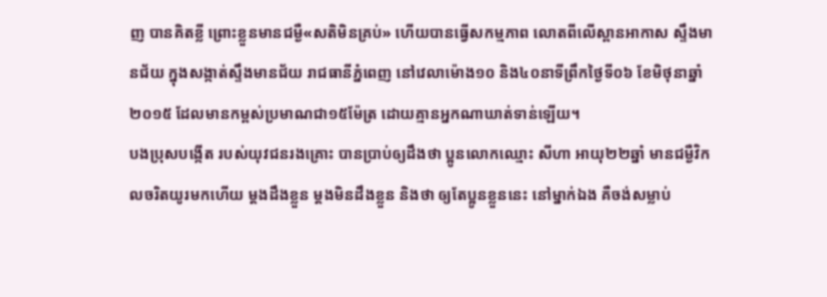ញ បានគិតខ្លី ព្រោះខ្លួនមានជម្ងឺ«សតិមិនគ្រប់» ហើយបានធ្វើសកម្មភាព លោតពីលើស្ពានអាកាស ស្ទឹងមានជ័យ ក្នុងសង្កាត់ស្ទឹងមានជ័យ រាជធានីភ្នំពេញ នៅវេលាម៉ោង១០ និង៤០នាទីព្រឹកថ្ងៃទី០៦ ខែមិថុនាឆ្នាំ២០១៥ ដែលមានកម្ពស់ប្រមាណជា១៥ម៉ែត្រ ដោយគ្មានអ្នកណាឃាត់ទាន់ឡើយ។
បងប្រុសបង្កើត របស់យុវជនរងគ្រោះ បានប្រាប់ឲ្យដឹងថា ប្អូនលោកឈ្មោះ សីហា អាយុ២២ឆ្នាំ មានជម្ងឺវិកលចរិតយូរមកហើយ ម្តងដឹងខ្លួន ម្តងមិនដឹងខ្លួន និងថា ឲ្យតែប្អូនខ្លួននេះ នៅម្នាក់ឯង គឺចង់សម្លាប់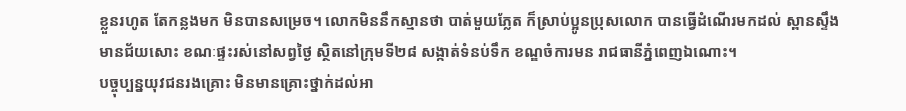ខ្លួនរហូត តែកន្លងមក មិនបានសម្រេច។ លោកមិននឹកស្មានថា បាត់មួយភ្លែត ក៏ស្រាប់ប្អូនប្រុសលោក បានធ្វើដំណើរមកដល់ ស្ពានស្ទឹងមានជ័យសោះ ខណៈផ្ទះរស់នៅសព្វថ្ងៃ ស្ថិតនៅក្រុមទី២៨ សង្កាត់ទំនប់ទឹក ខណ្ឌចំការមន រាជធានីភ្នំពេញឯណោះ។
បច្ចុប្បន្នយុវជនរងគ្រោះ មិនមានគ្រោះថ្នាក់ដល់អា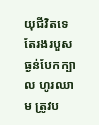យុជីវិតទេ តែរងរបួសធ្ងន់បែកក្បាល ហូរឈាម ត្រូវប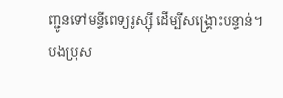ញ្ជូនទៅមន្ទីពេទ្យរូស្ស៊ី ដើម្បីសង្គ្រោះបន្ទាន់។
បងប្រុស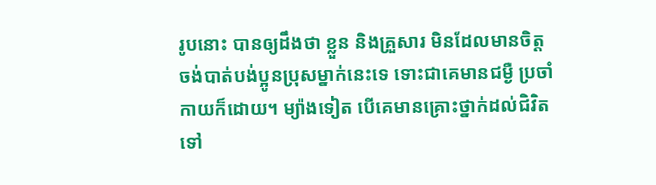រូបនោះ បានឲ្យដឹងថា ខ្លួន និងគ្រួសារ មិនដែលមានចិត្ត ចង់បាត់បង់ប្អូនប្រុសម្នាក់នេះទេ ទោះជាគេមានជម្ងឺ ប្រចាំកាយក៏ដោយ។ ម្យ៉ាងទៀត បើគេមានគ្រោះថ្នាក់ដល់ជិវិតទៅ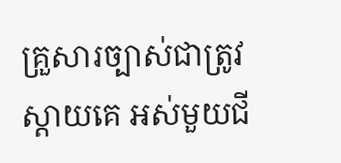គ្រួសារច្បាស់ជាត្រូវស្តាយគេ អស់មួយជី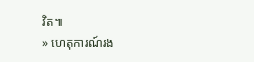វិត៕
» ហេតុការណ៍រង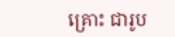គ្រោះ ជារូប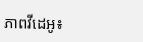ភាពវីដេអូ៖